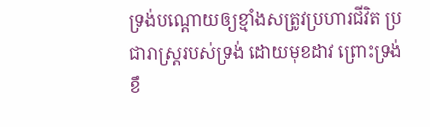ទ្រង់បណ្ដោយឲ្យខ្មាំងសត្រូវប្រហារជីវិត ប្រជារាស្ត្ររបស់ទ្រង់ ដោយមុខដាវ ព្រោះទ្រង់ខឹ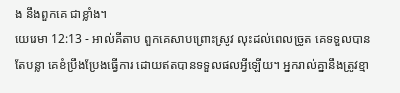ង នឹងពួកគេ ជាខ្លាំង។
យេរេមា 12:13 - អាល់គីតាប ពួកគេសាបព្រោះស្រូវ លុះដល់ពេលច្រូត គេទទួលបានតែបន្លា គេខំប្រឹងប្រែងធ្វើការ ដោយឥតបានទទួលផលអ្វីឡើយ។ អ្នករាល់គ្នានឹងត្រូវខ្មា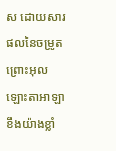ស ដោយសារផលនៃចម្រូត ព្រោះអុលឡោះតាអាឡាខឹងយ៉ាងខ្លាំ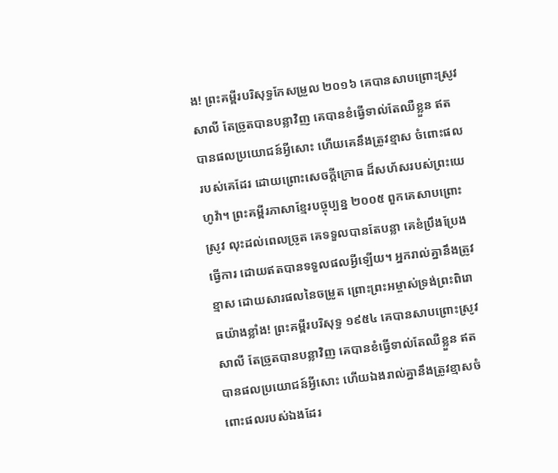ង! ព្រះគម្ពីរបរិសុទ្ធកែសម្រួល ២០១៦ គេបានសាបព្រោះស្រូវសាលី តែច្រូតបានបន្លាវិញ គេបានខំធ្វើទាល់តែឈឺខ្លួន ឥតបានផលប្រយោជន៍អ្វីសោះ ហើយគេនឹងត្រូវខ្មាស ចំពោះផលរបស់គេដែរ ដោយព្រោះសេចក្ដីក្រោធ ដ៏សហ័សរបស់ព្រះយេហូវ៉ា។ ព្រះគម្ពីរភាសាខ្មែរបច្ចុប្បន្ន ២០០៥ ពួកគេសាបព្រោះស្រូវ លុះដល់ពេលច្រូត គេទទួលបានតែបន្លា គេខំប្រឹងប្រែងធ្វើការ ដោយឥតបានទទួលផលអ្វីឡើយ។ អ្នករាល់គ្នានឹងត្រូវខ្មាស ដោយសារផលនៃចម្រូត ព្រោះព្រះអម្ចាស់ទ្រង់ព្រះពិរោធយ៉ាងខ្លាំង! ព្រះគម្ពីរបរិសុទ្ធ ១៩៥៤ គេបានសាបព្រោះស្រូវសាលី តែច្រូតបានបន្លាវិញ គេបានខំធ្វើទាល់តែឈឺខ្លួន ឥតបានផលប្រយោជន៍អ្វីសោះ ហើយឯងរាល់គ្នានឹងត្រូវខ្មាសចំពោះផលរបស់ឯងដែរ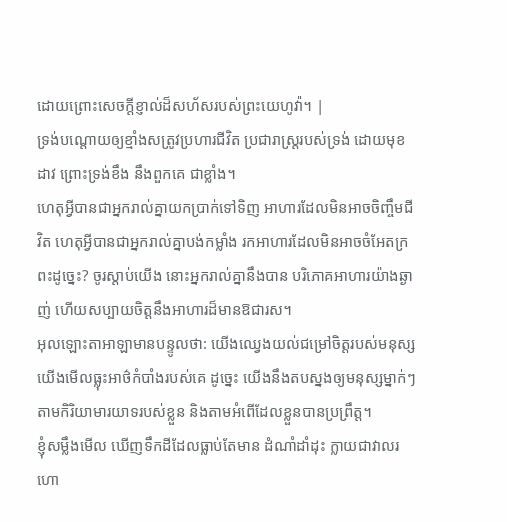ដោយព្រោះសេចក្ដីខ្ញាល់ដ៏សហ័សរបស់ព្រះយេហូវ៉ា។ |
ទ្រង់បណ្ដោយឲ្យខ្មាំងសត្រូវប្រហារជីវិត ប្រជារាស្ត្ររបស់ទ្រង់ ដោយមុខដាវ ព្រោះទ្រង់ខឹង នឹងពួកគេ ជាខ្លាំង។
ហេតុអ្វីបានជាអ្នករាល់គ្នាយកប្រាក់ទៅទិញ អាហារដែលមិនអាចចិញ្ចឹមជីវិត ហេតុអ្វីបានជាអ្នករាល់គ្នាបង់កម្លាំង រកអាហារដែលមិនអាចចំអែតក្រពះដូច្នេះ? ចូរស្ដាប់យើង នោះអ្នករាល់គ្នានឹងបាន បរិភោគអាហារយ៉ាងឆ្ងាញ់ ហើយសប្បាយចិត្តនឹងអាហារដ៏មានឱជារស។
អុលឡោះតាអាឡាមានបន្ទូលថា: យើងឈ្វេងយល់ជម្រៅចិត្តរបស់មនុស្ស យើងមើលធ្លុះអាថ៌កំបាំងរបស់គេ ដូច្នេះ យើងនឹងតបស្នងឲ្យមនុស្សម្នាក់ៗ តាមកិរិយាមារយាទរបស់ខ្លួន និងតាមអំពើដែលខ្លួនបានប្រព្រឹត្ត។
ខ្ញុំសម្លឹងមើល ឃើញទឹកដីដែលធ្លាប់តែមាន ដំណាំដាំដុះ ក្លាយជាវាលរហោ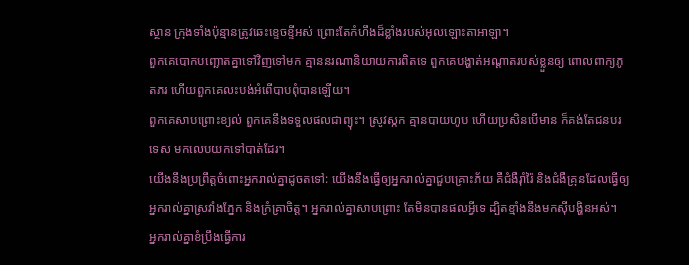ស្ថាន ក្រុងទាំងប៉ុន្មានត្រូវឆេះខ្ទេចខ្ទីអស់ ព្រោះតែកំហឹងដ៏ខ្លាំងរបស់អុលឡោះតាអាឡា។
ពួកគេបោកបញ្ឆោតគ្នាទៅវិញទៅមក គ្មាននរណានិយាយការពិតទេ ពួកគេបង្ហាត់អណ្ដាតរបស់ខ្លួនឲ្យ ពោលពាក្យភូតភរ ហើយពួកគេលះបង់អំពើបាបពុំបានឡើយ។
ពួកគេសាបព្រោះខ្យល់ ពួកគេនឹងទទួលផលជាព្យុះ។ ស្រូវស្កក គ្មានបាយហូប ហើយប្រសិនបើមាន ក៏គង់តែជនបរទេស មកលេបយកទៅបាត់ដែរ។
យើងនឹងប្រព្រឹត្តចំពោះអ្នករាល់គ្នាដូចតទៅ: យើងនឹងធ្វើឲ្យអ្នករាល់គ្នាជួបគ្រោះភ័យ គឺជំងឺរ៉ាំរ៉ៃ និងជំងឺគ្រុនដែលធ្វើឲ្យអ្នករាល់គ្នាស្រវាំងភ្នែក និងក្រំគ្រាចិត្ត។ អ្នករាល់គ្នាសាបព្រោះ តែមិនបានផលអ្វីទេ ដ្បិតខ្មាំងនឹងមកស៊ីបង្ហិនអស់។
អ្នករាល់គ្នាខំប្រឹងធ្វើការ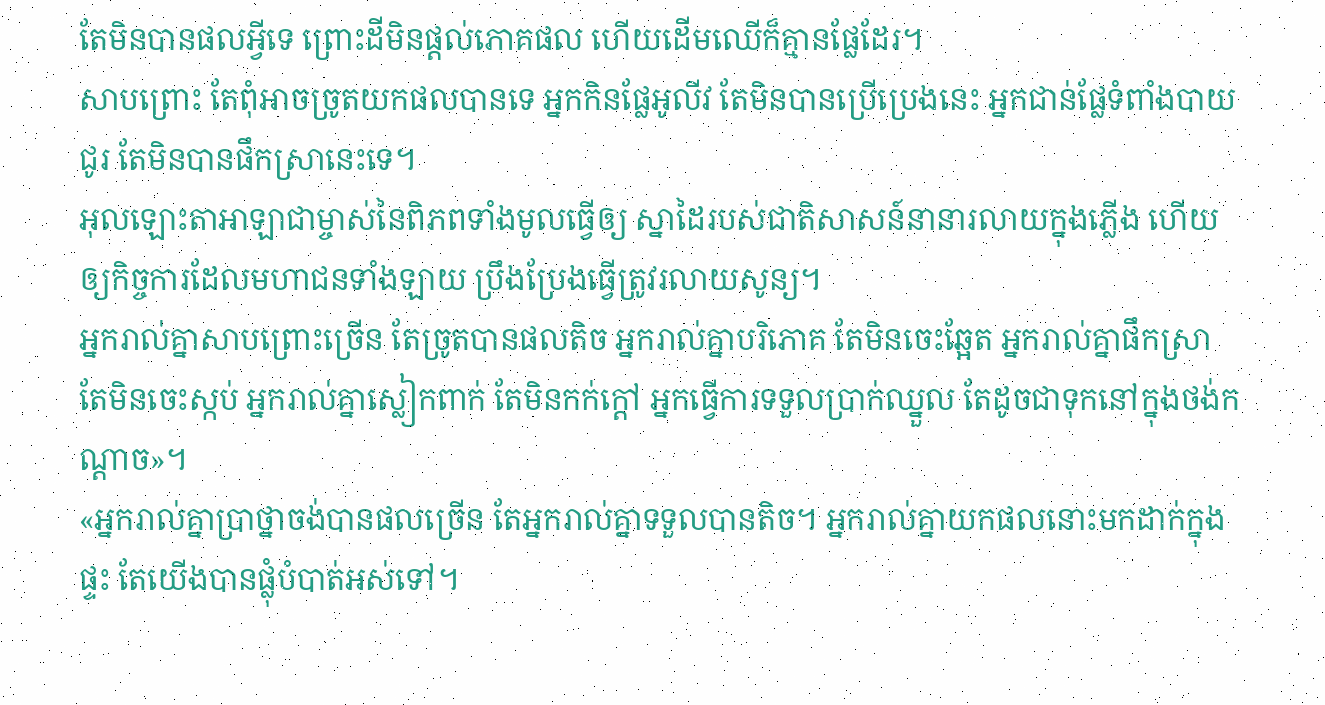តែមិនបានផលអ្វីទេ ព្រោះដីមិនផ្តល់ភោគផល ហើយដើមឈើក៏គ្មានផ្លែដែរ។
សាបព្រោះ តែពុំអាចច្រូតយកផលបានទេ អ្នកកិនផ្លែអូលីវ តែមិនបានប្រើប្រេងនេះ អ្នកជាន់ផ្លែទំពាំងបាយជូរ តែមិនបានផឹកស្រានេះទេ។
អុលឡោះតាអាឡាជាម្ចាស់នៃពិភពទាំងមូលធ្វើឲ្យ ស្នាដៃរបស់ជាតិសាសន៍នានារលាយក្នុងភ្លើង ហើយឲ្យកិច្ចការដែលមហាជនទាំងឡាយ ប្រឹងប្រែងធ្វើត្រូវរលាយសូន្យ។
អ្នករាល់គ្នាសាបព្រោះច្រើន តែច្រូតបានផលតិច អ្នករាល់គ្នាបរិភោគ តែមិនចេះឆ្អែត អ្នករាល់គ្នាផឹកស្រា តែមិនចេះស្កប់ អ្នករាល់គ្នាស្លៀកពាក់ តែមិនកក់ក្ដៅ អ្នកធ្វើការទទួលប្រាក់ឈ្នួល តែដូចជាទុកនៅក្នុងថង់កណ្ដាច»។
«អ្នករាល់គ្នាប្រាថ្នាចង់បានផលច្រើន តែអ្នករាល់គ្នាទទួលបានតិច។ អ្នករាល់គ្នាយកផលនោះមកដាក់ក្នុងផ្ទះ តែយើងបានផ្លុំបំបាត់អស់ទៅ។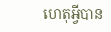ហេតុអ្វីបាន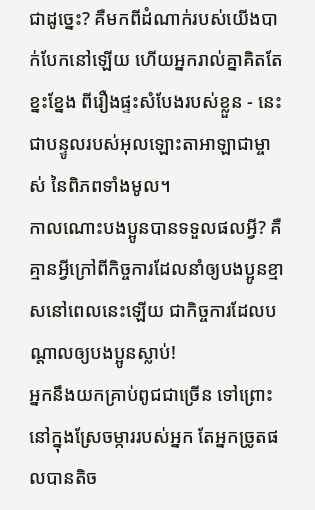ជាដូច្នេះ? គឺមកពីដំណាក់របស់យើងបាក់បែកនៅឡើយ ហើយអ្នករាល់គ្នាគិតតែខ្នះខ្នែង ពីរឿងផ្ទះសំបែងរបស់ខ្លួន - នេះជាបន្ទូលរបស់អុលឡោះតាអាឡាជាម្ចាស់ នៃពិភពទាំងមូល។
កាលណោះបងប្អូនបានទទួលផលអ្វី? គឺគ្មានអ្វីក្រៅពីកិច្ចការដែលនាំឲ្យបងប្អូនខ្មាសនៅពេលនេះឡើយ ជាកិច្ចការដែលបណ្ដាលឲ្យបងប្អូនស្លាប់!
អ្នកនឹងយកគ្រាប់ពូជជាច្រើន ទៅព្រោះនៅក្នុងស្រែចម្ការរបស់អ្នក តែអ្នកច្រូតផលបានតិច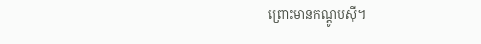ព្រោះមានកណ្តូបស៊ី។